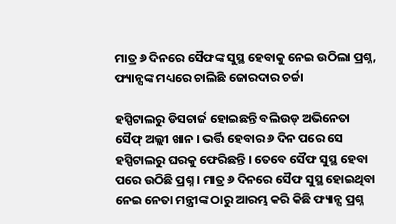ମାତ୍ର ୬ ଦିନରେ ସୈଫଙ୍କ ସୁସ୍ଥ ହେବାକୁ ନେଇ ଉଠିଲା ପ୍ରଶ୍ନ, ଫ୍ୟାନ୍ସଙ୍କ ମଧ୍ୟରେ ଚାଲିଛି ଜୋରଦାର ଚର୍ଚ୍ଚା

ହସ୍ପିଟାଲରୁ ଡିସଚାର୍ଜ ହୋଇଛନ୍ତି ବଲିଉଡ୍ ଅଭିନେତା ସୈଫ୍ ଅଲ୍ଲୀ ଖାନ । ଭର୍ତ୍ତି ହେବାର ୬ ଦିନ ପରେ ସେ ହସ୍ପିଟାଲରୁ ଘରକୁ ଫେରିଛନ୍ତି । ତେବେ ସୈଫ ସୁସ୍ଥ ହେବା ପରେ ଉଠିଛି ପ୍ରଶ୍ନ । ମାତ୍ର ୬ ଦିନରେ ସୈଫ ସୁସ୍ଥ ହୋଇଥିବା ନେଇ ନେତା ମନ୍ତ୍ରୀଙ୍କ ଠାରୁ ଆରମ୍ଭ କରି କିଛି ଫ୍ୟାନ୍ସ ପ୍ରଶ୍ନ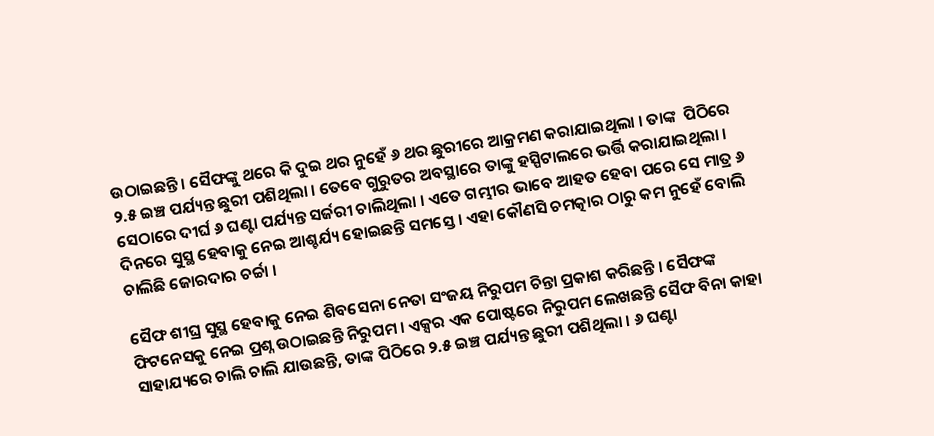ଉଠାଇଛନ୍ତି । ସୈଫଙ୍କୁ ଥରେ କି ଦୁଇ ଥର ନୁହେଁ ୬ ଥର ଛୁରୀରେ ଆକ୍ରମଣ କରାଯାଇଥିଲା । ତାଙ୍କ  ପିଠିରେ ୨.୫ ଇଞ୍ଚ ପର୍ଯ୍ୟନ୍ତ ଛୁରୀ ପଶିଥିଲା । ତେବେ ଗୁରୁତର ଅବସ୍ଥାରେ ତାଙ୍କୁ ହସ୍ପିଟାଲରେ ଭର୍ତ୍ତି କରାଯାଇଥିଲା । ସେଠାରେ ଦୀର୍ଘ ୬ ଘଣ୍ଟା ପର୍ଯ୍ୟନ୍ତ ସର୍ଜରୀ ଚାଲିଥିଲା । ଏତେ ଗମ୍ଭୀର ଭାବେ ଆହତ ହେବା ପରେ ସେ ମାତ୍ର ୬ ଦିନରେ ସୁସ୍ଥ ହେବାକୁ ନେଇ ଆଶ୍ଚର୍ଯ୍ୟ ହୋଇଛନ୍ତି ସମସ୍ତେ । ଏହା କୌଣସି ଚମତ୍କାର ଠାରୁ କମ ନୁହେଁ ବୋଲି ଚାଲିଛି ଜୋରଦାର ଚର୍ଚ୍ଚା ।

ସୈଫ ଶୀଘ୍ର ସୁସ୍ଥ ହେବାକୁ ନେଇ ଶିବସେନା ନେତା ସଂଜୟ ନିରୁପମ ଚିନ୍ତା ପ୍ରକାଶ କରିଛନ୍ତି । ସୈଫଙ୍କ ଫିଟନେସକୁ ନେଇ ପ୍ରଶ୍ନ ଉଠାଇଛନ୍ତି ନିରୁପମ । ଏକ୍ସର ଏକ ପୋଷ୍ଟରେ ନିରୁପମ ଲେଖଛନ୍ତି ସୈଫ ବିନା କାହା ସାହାଯ୍ୟରେ ଚାଲି ଚାଲି ଯାଉଛନ୍ତି, ତାଙ୍କ ପିଠିରେ ୨.୫ ଇଞ୍ଚ ପର୍ଯ୍ୟନ୍ତ ଛୁରୀ ପଶିଥିଲା । ୬ ଘଣ୍ଟା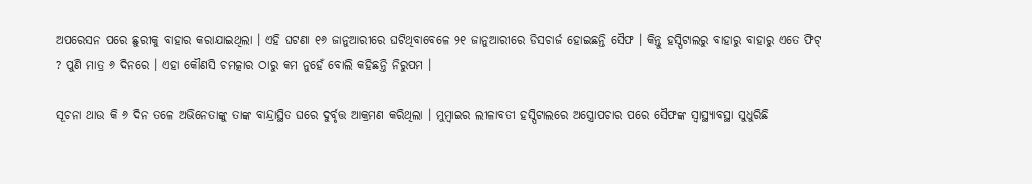ଅପରେସନ ପରେ ଛୁରୀକୁ ବାହାର କରାଯାଇଥିଲା । ଏହି ଘଟଣା ୧୬ ଜାନୁଆରୀରେ ଘଟିଥିବାବେଳେ ୨୧ ଜାନୁଆରୀରେ ଡିସଚାର୍ଜ ହୋଇଛନ୍ତି ସୈଫ । କିନ୍ତୁ ହସ୍ପିଟାଲରୁ ବାହାରୁ ବାହାରୁ ଏତେ ଫିଟ୍ ? ପୁଣି ମାତ୍ର ୬ ଦିନରେ । ଏହା କୌଣସି ଚମତ୍କାର ଠାରୁ କମ ନୁହେଁ ବୋଲି କହିଛନ୍ତି ନିରୁପମ ।

ସୂଚନା ଥାଉ କି ୬ ଦିନ ତଳେ ଅଭିନେତାଙ୍କୁ ତାଙ୍କ ବାନ୍ଦ୍ରାସ୍ଥିତ ଘରେ ଦୁର୍ବୃତ୍ତ ଆକ୍ରମଣ କରିଥିଲା । ମୁମ୍ବାଇର ଲୀଳାବତୀ ହସ୍ପିଟାଲରେ ଅସ୍ତ୍ରୋପଚାର ପରେ ସୈଫଙ୍କ ସ୍ୱାସ୍ଥ୍ୟାବସ୍ଥା ସୁଧୁରିଛି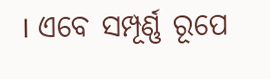। ଏବେ ସମ୍ପୂର୍ଣ୍ଣ ରୂପେ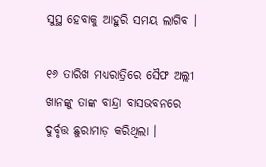ସୁସ୍ଥ ହେବାକୁ ଆହୁରି ସମୟ ଲାଗିବ ।

୧୬ ତାରିଖ ମଧ୍ୟରାତ୍ରିରେ ସୈଫ ଅଲ୍ଲୀ ଖାନଙ୍କୁ ତାଙ୍କ ବାନ୍ଦ୍ରା ବାସଭବନରେ ଦୁର୍ବୃତ୍ତ ଛୁରାମାଡ଼ କରିଥିଲା ।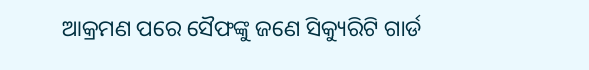ଆକ୍ରମଣ ପରେ ସୈଫଙ୍କୁ ଜଣେ ସିକ୍ୟୁରିଟି ଗାର୍ଡ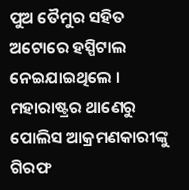ପୁଅ ତୈମୁର ସହିତ ଅଟୋରେ ହସ୍ପିଟାଲ ନେଇଯାଇଥିଲେ । ମହାରାଷ୍ଟ୍ରର ଥାଣେରୁ ପୋଲିସ ଆକ୍ରମଣକାରୀଙ୍କୁ ଗିରଫ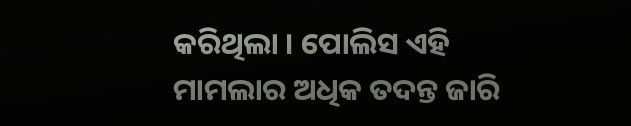କରିଥିଲା । ପୋଲିସ ଏହି ମାମଲାର ଅଧିକ ତଦନ୍ତ ଜାରି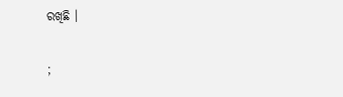ରଖିଛି ।

;